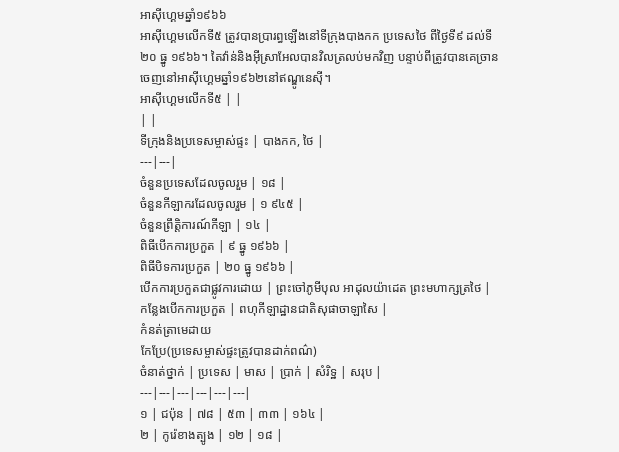អាស៊ីហ្គេមឆ្នាំ១៩៦៦
អាស៊ីហ្គេមលើកទី៥ ត្រូវបានប្រារព្ធឡើងនៅទីក្រុងបាងកក ប្រទេសថៃ ពីថ្ងៃទី៩ ដល់ទី២០ ធ្នូ ១៩៦៦។ តៃវ៉ាន់និងអ៊ីស្រាអែលបានវិលត្រលប់មកវិញ បន្ទាប់ពីត្រូវបានគេច្រានចេញនៅអាស៊ីហ្គេមឆ្នាំ១៩៦២នៅឥណ្ឌូនេស៊ី។
អាស៊ីហ្គេមលើកទី៥ | |
| |
ទីក្រុងនិងប្រទេសម្ចាស់ផ្ទះ | បាងកក, ថៃ |
---|---|
ចំនួនប្រទេសដែលចូលរួម | ១៨ |
ចំនួនកីឡាករដែលចូលរួម | ១ ៩៤៥ |
ចំនួនព្រឹត្តិការណ៍កីឡា | ១៤ |
ពិធីបើកការប្រកួត | ៩ ធ្នូ ១៩៦៦ |
ពិធីបិទការប្រកួត | ២០ ធ្នូ ១៩៦៦ |
បើកការប្រកួតជាផ្លូវការដោយ | ព្រះចៅភូមីបុល អាដុលយ៉ាដេត ព្រះមហាក្សត្រថៃ |
កន្លែងបើកការប្រកួត | ពហុកីឡាដ្ឋានជាតិសុផាចាឡាសៃ |
កំនត់ត្រាមេដាយ
កែប្រែ(ប្រទេសម្ចាស់ផ្ទះត្រូវបានដាក់ពណ៌)
ចំនាត់ថ្នាក់ | ប្រទេស | មាស | ប្រាក់ | សំរិទ្ឋ | សរុប |
---|---|---|---|---|---|
១ | ជប៉ុន | ៧៨ | ៥៣ | ៣៣ | ១៦៤ |
២ | កូរ៉េខាងត្បូង | ១២ | ១៨ |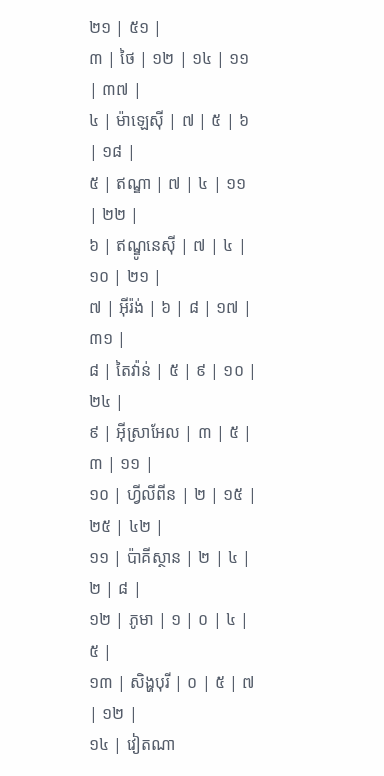២១ | ៥១ |
៣ | ថៃ | ១២ | ១៤ | ១១ | ៣៧ |
៤ | ម៉ាឡេស៊ី | ៧ | ៥ | ៦ | ១៨ |
៥ | ឥណ្ឌា | ៧ | ៤ | ១១ | ២២ |
៦ | ឥណ្ឌូនេស៊ី | ៧ | ៤ | ១០ | ២១ |
៧ | អ៊ីរ៉ង់ | ៦ | ៨ | ១៧ | ៣១ |
៨ | តៃវ៉ាន់ | ៥ | ៩ | ១០ | ២៤ |
៩ | អ៊ីស្រាអែល | ៣ | ៥ | ៣ | ១១ |
១០ | ហ្វីលីពីន | ២ | ១៥ | ២៥ | ៤២ |
១១ | ប៉ាគីស្ថាន | ២ | ៤ | ២ | ៨ |
១២ | ភូមា | ១ | ០ | ៤ | ៥ |
១៣ | សិង្ហបុរី | ០ | ៥ | ៧ | ១២ |
១៤ | វៀតណា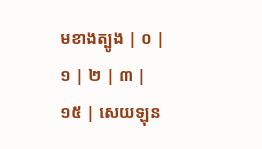មខាងត្បូង | ០ | ១ | ២ | ៣ |
១៥ | សេយឡុន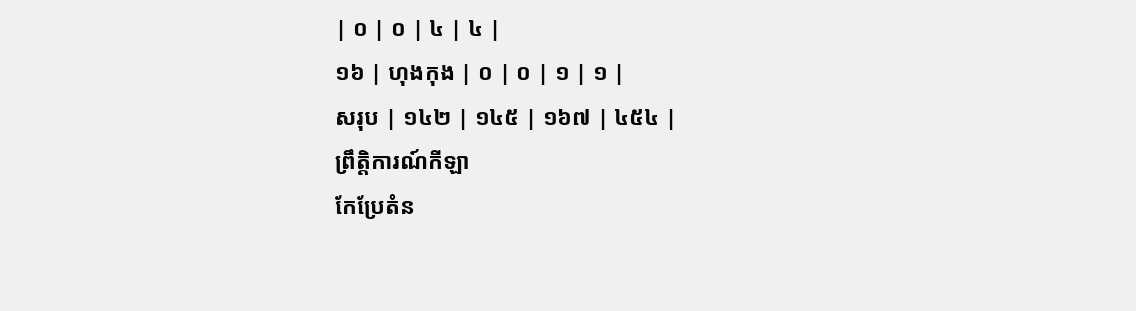| ០ | ០ | ៤ | ៤ |
១៦ | ហុងកុង | ០ | ០ | ១ | ១ |
សរុប | ១៤២ | ១៤៥ | ១៦៧ | ៤៥៤ |
ព្រឹត្តិការណ៍កីឡា
កែប្រែតំន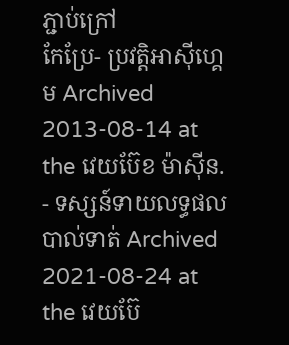ភ្ជាប់ក្រៅ
កែប្រែ- ប្រវត្តិអាស៊ីហ្គេម Archived 2013-08-14 at the វេយប៊ែខ ម៉ាស៊ីន.
- ទស្សន៍ទាយលទ្ធផលបាល់ទាត់ Archived 2021-08-24 at the វេយប៊ែ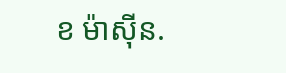ខ ម៉ាស៊ីន.